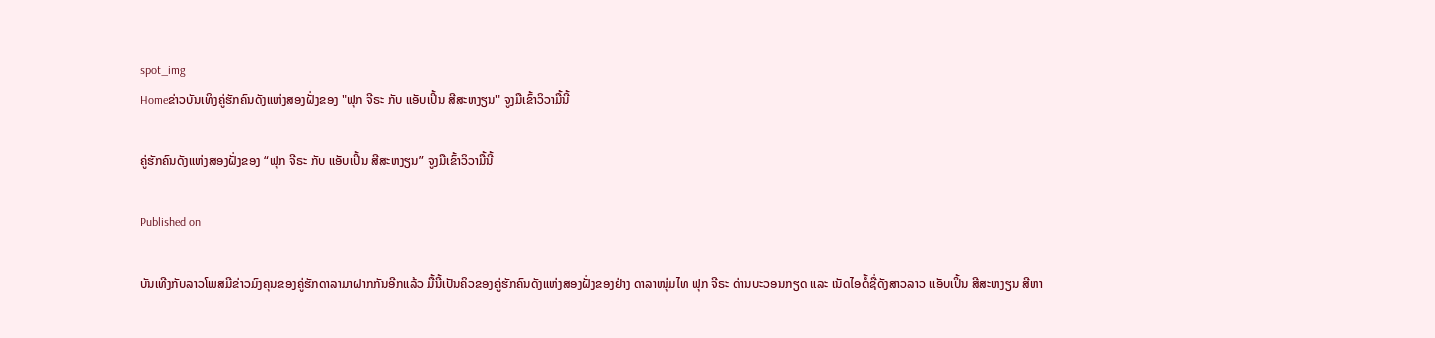spot_img
Homeຂ່າວບັນເທິງຄູ່ຮັກຄົນດັງແຫ່ງສອງຝັ່ງຂອງ "ຟຸກ ຈີຣະ ກັບ ແອັບເປິ້ນ ສີສະຫງຽນ" ຈູງມືເຂົ້າວິວາມື້ນີ້

ຄູ່ຮັກຄົນດັງແຫ່ງສອງຝັ່ງຂອງ “ຟຸກ ຈີຣະ ກັບ ແອັບເປິ້ນ ສີສະຫງຽນ” ຈູງມືເຂົ້າວິວາມື້ນີ້

Published on

ບັນເທີງກັບລາວໂພສມີຂ່າວມົງຄຸນຂອງຄູ່ຮັກດາລາມາຝາກກັນອີກແລ້ວ ມື້ນີ້ເປັນຄິວຂອງຄູ່ຮັກຄົນດັງແຫ່ງສອງຝັ່ງຂອງຢ່າງ ດາລາໜຸ່ມໄທ ຟຸກ ຈີຣະ ດ່ານບະວອນກຽດ ແລະ ເນັດໄອດໍ້ຊື່ດັງສາວລາວ ແອັບເປິ້ນ ສີສະຫງຽນ ສີຫາ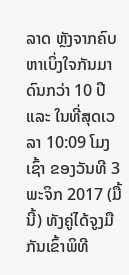ລາດ ຫຼັງຈາກຄົບຫາເບິ່ງໃຈກັນມາດົນກວ່າ 10 ປີ ແລະ ໃນທີ່ສຸດເວລາ 10:09 ໂມງເຊົ້າ ຂອງວັນທີ 3 ພະຈິກ 2017 (ມື້ນີ້) ທັງຄູ່ໄດ້ຈູງມືກັນເຂົ້າພິທີ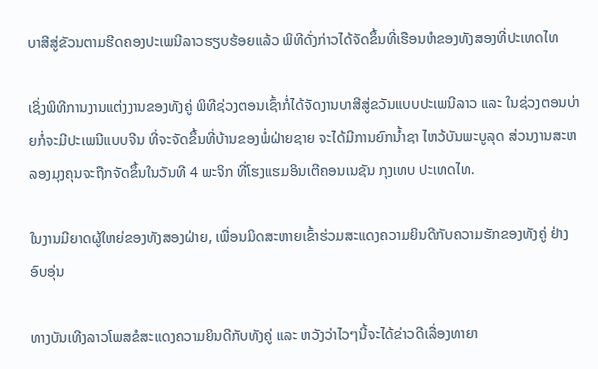ບາສີສູ່ຂັວນຕາມຮີດຄອງປະເພນີລາວຮຽບຮ້ອຍແລ້ວ ພິທີດັ່ງກ່າວໄດ້ຈັດຂຶ້ນທີ່ເຮືອນຫໍຂອງທັງສອງທີ່ປະເທດໄທ

ເຊິ່ງພິທີການງານແຕ່ງງານຂອງທັງຄູ່ ພິທີຊ່ວງຕອນເຊົ້າກໍ່ໄດ້ຈັດງານບາສີສູ່ຂວັນແບບປະເພນີລາວ ແລະ ໃນຊ່ວງຕອນບ່າຍກໍ່ຈະມີປະເພນີແບບຈີນ ທີ່ຈະຈັດຂຶ້ນທີ່ບ້ານຂອງພໍ່ຝ່າຍຊາຍ ຈະໄດ້ມີການຍົກນໍ້າຊາ ໄຫວ້ບັນພະບູລຸດ ສ່ວນງານສະຫລອງມຸງຄຸນຈະຖືກຈັດຂຶ້ນໃນວັນທີ 4 ພະຈິກ ທີ່ໂຮງແຮມອິນເຕີຄອນເນຊັນ ກຸງເທບ ປະເທດໄທ.

ໃນງານມີຍາດຜູ້ໃຫຍ່ຂອງທັງສອງຝ່າຍ, ເພື່ອນມິດສະຫາຍເຂົ້າຮ່ວມສະແດງຄວາມຍິນດີກັບຄວາມຮັກຂອງທັງຄູ່ ຢ່າງອົບອຸ່ນ

ທາງບັນເທີງລາວໂພສຂໍສະແດງຄວາມຍິນດີກັບທັງຄູ່ ແລະ ຫວັງວ່າໄວໆນີ້ຈະໄດ້ຂ່າວດີເລື່ອງທາຍາ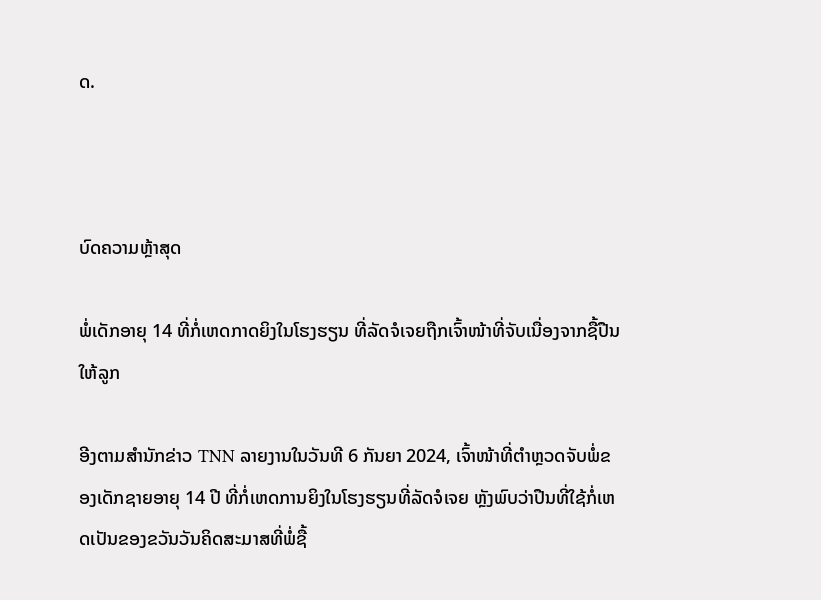ດ.



ບົດຄວາມຫຼ້າສຸດ

ພໍ່ເດັກອາຍຸ 14 ທີ່ກໍ່ເຫດກາດຍິງໃນໂຮງຮຽນ ທີ່ລັດຈໍເຈຍຖືກເຈົ້າໜ້າທີ່ຈັບເນື່ອງຈາກຊື້ປືນໃຫ້ລູກ

ອີງຕາມສຳນັກຂ່າວ TNN ລາຍງານໃນວັນທີ 6 ກັນຍາ 2024, ເຈົ້າໜ້າທີ່ຕຳຫຼວດຈັບພໍ່ຂອງເດັກຊາຍອາຍຸ 14 ປີ ທີ່ກໍ່ເຫດການຍິງໃນໂຮງຮຽນທີ່ລັດຈໍເຈຍ ຫຼັງພົບວ່າປືນທີ່ໃຊ້ກໍ່ເຫດເປັນຂອງຂວັນວັນຄິດສະມາສທີ່ພໍ່ຊື້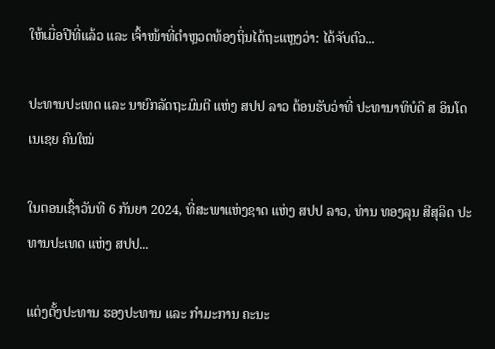ໃຫ້ເມື່ອປີທີ່ແລ້ວ ແລະ ເຈົ້າໜ້າທີ່ຕຳຫຼວດທ້ອງຖິ່ນໄດ້ຖະແຫຼງວ່າ: ໄດ້ຈັບຕົວ...

ປະທານປະເທດ ແລະ ນາຍົກລັດຖະມົນຕີ ແຫ່ງ ສປປ ລາວ ຕ້ອນຮັບວ່າທີ່ ປະທານາທິບໍດີ ສ ອິນໂດເນເຊຍ ຄົນໃໝ່

ໃນຕອນເຊົ້າວັນທີ 6 ກັນຍາ 2024, ທີ່ສະພາແຫ່ງຊາດ ແຫ່ງ ສປປ ລາວ, ທ່ານ ທອງລຸນ ສີສຸລິດ ປະທານປະເທດ ແຫ່ງ ສປປ...

ແຕ່ງຕັ້ງປະທານ ຮອງປະທານ ແລະ ກຳມະການ ຄະນະ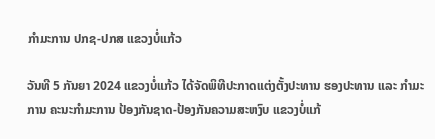ກຳມະການ ປກຊ-ປກສ ແຂວງບໍ່ແກ້ວ

ວັນທີ 5 ກັນຍາ 2024 ແຂວງບໍ່ແກ້ວ ໄດ້ຈັດພິທີປະກາດແຕ່ງຕັ້ງປະທານ ຮອງປະທານ ແລະ ກຳມະການ ຄະນະກຳມະການ ປ້ອງກັນຊາດ-ປ້ອງກັນຄວາມສະຫງົບ ແຂວງບໍ່ແກ້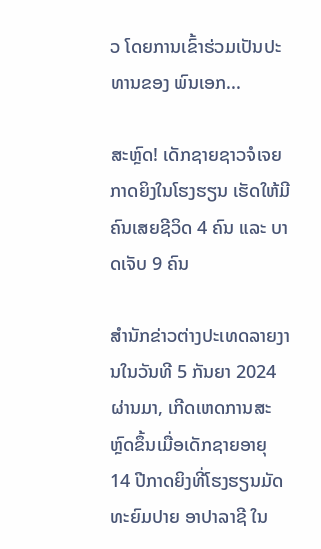ວ ໂດຍການເຂົ້າຮ່ວມເປັນປະທານຂອງ ພົນເອກ...

ສະຫຼົດ! ເດັກຊາຍຊາວຈໍເຈຍກາດຍິງໃນໂຮງຮຽນ ເຮັດໃຫ້ມີຄົນເສຍຊີວິດ 4 ຄົນ ແລະ ບາດເຈັບ 9 ຄົນ

ສຳນັກຂ່າວຕ່າງປະເທດລາຍງານໃນວັນທີ 5 ກັນຍາ 2024 ຜ່ານມາ, ເກີດເຫດການສະຫຼົດຂຶ້ນເມື່ອເດັກຊາຍອາຍຸ 14 ປີກາດຍິງທີ່ໂຮງຮຽນມັດທະຍົມປາຍ ອາປາລາຊີ ໃນ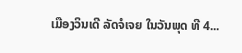ເມືອງວິນເດີ ລັດຈໍເຈຍ ໃນວັນພຸດ ທີ 4...